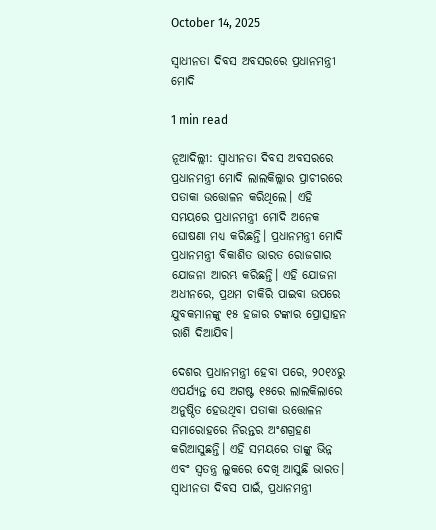October 14, 2025

ସ୍ବାଧୀନତା ଦିବସ ଅବସରରେ ପ୍ରଧାନମନ୍ତ୍ରୀ ମୋଦି

1 min read

ନୂଆଦିଲ୍ଲୀ: ସ୍ବାଧୀନତା ଦିବସ ଅବସରରେ ପ୍ରଧାନମନ୍ତ୍ରୀ ମୋଦି ଲାଲକିଲ୍ଲାର ପ୍ରାଚୀରରେ ପତାକା ଉତ୍ତୋଳନ କରିଥିଲେ। ଏହି ସମୟରେ ପ୍ରଧାନମନ୍ତ୍ରୀ ମୋଦି ଅନେକ ଘୋଷଣା ମଧ୍ୟ କରିଛନ୍ତି। ପ୍ରଧାନମନ୍ତ୍ରୀ ମୋଦି ପ୍ରଧାନମନ୍ତ୍ରୀ ବିକାଶିତ ଭାରତ ରୋଜଗାର ଯୋଜନା ଆରମ୍ଭ କରିଛନ୍ତି। ଏହି ଯୋଜନା ଅଧୀନରେ, ପ୍ରଥମ ଚାକିରି ପାଇବା ଉପରେ ଯୁବକମାନଙ୍କୁ ୧୫ ହଜାର ଟଙ୍କାର ପ୍ରୋତ୍ସାହନ ରାଶି ଦିଆଯିବ।

ଦେଶର ପ୍ରଧାନମନ୍ତ୍ରୀ ହେବା ପରେ, ୨୦୧୪ରୁ ଏପର୍ଯ୍ୟନ୍ତ ସେ ଅଗଷ୍ଟ ୧୫ରେ ଲାଲକିଲାରେ ଅନୁଷ୍ଠିତ ହେଉଥିବା ପତାକା ଉତ୍ତୋଳନ ସମାରୋହରେ ନିରନ୍ତର ଅଂଶଗ୍ରହଣ କରିଆସୁଛନ୍ତି। ଏହି ସମୟରେ ତାଙ୍କୁ ଭିନ୍ନ ଏବଂ ସ୍ୱତନ୍ତ୍ର ଲୁକରେ ଦେଖି ଆସୁଛି ଭାରତ। ସ୍ୱାଧୀନତା ଦିବସ ପାଇଁ, ପ୍ରଧାନମନ୍ତ୍ରୀ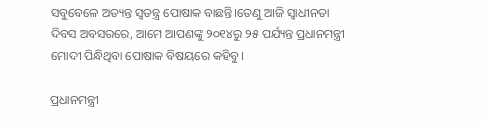ସବୁବେଳେ ଅତ୍ୟନ୍ତ ସ୍ୱତନ୍ତ୍ର ପୋଷାକ ବାଛନ୍ତି।ତେଣୁ ଆଜି ସ୍ୱାଧୀନତା ଦିବସ ଅବସରରେ, ଆମେ ଆପଣଙ୍କୁ ୨୦୧୪ରୁ ୨୫ ପର୍ଯ୍ୟନ୍ତ ପ୍ରଧାନମନ୍ତ୍ରୀ ମୋଦୀ ପିନ୍ଧିଥିବା ପୋଷାକ ବିଷୟରେ କହିବୁ।

ପ୍ରଧାନମନ୍ତ୍ରୀ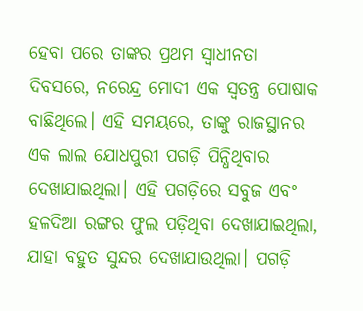ହେବା ପରେ ତାଙ୍କର ପ୍ରଥମ ସ୍ୱାଧୀନତା ଦିବସରେ, ନରେନ୍ଦ୍ର ମୋଦୀ ଏକ ସ୍ୱତନ୍ତ୍ର ପୋଷାକ ବାଛିଥିଲେ। ଏହି ସମୟରେ, ତାଙ୍କୁ ରାଜସ୍ଥାନର ଏକ ଲାଲ ଯୋଧପୁରୀ ପଗଡ଼ି ପିନ୍ଧିଥିବାର ଦେଖାଯାଇଥିଲା। ଏହି ପଗଡ଼ିରେ ସବୁଜ ଏବଂ ହଳଦିଆ ରଙ୍ଗର ଫୁଲ ପଡ଼ିଥିବ‌ା ଦେଖାଯାଇଥିଲା, ଯାହା ବହୁତ ସୁନ୍ଦର ଦେଖାଯାଉଥିଲା। ପଗଡ଼ି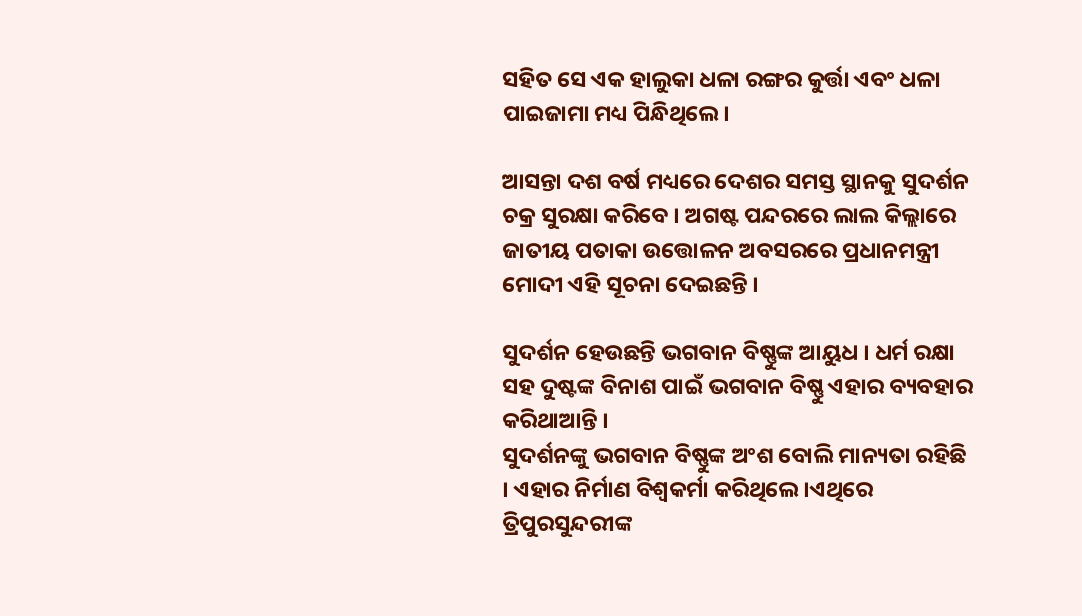ସହିତ ସେ ଏକ ହାଲୁକା ଧଳା ରଙ୍ଗର କୁର୍ତ୍ତା ଏବଂ ଧଳା ପାଇଜାମା ମଧ୍ୟ ପିନ୍ଧିଥିଲେ।

ଆସନ୍ତା ଦଶ ବର୍ଷ ମଧ୍ୟରେ ଦେଶର ସମସ୍ତ ସ୍ଥାନକୁ ସୁଦର୍ଶନ ଚକ୍ର ସୁରକ୍ଷା କରିବେ । ଅଗଷ୍ଟ ପନ୍ଦରରେ ଲାଲ କିଲ୍ଲାରେ ଜାତୀୟ ପତାକା ଉତ୍ତୋଳନ ଅବସରରେ ପ୍ରଧାନମନ୍ତ୍ରୀ ମୋଦୀ ଏହି ସୂଚନା ଦେଇଛନ୍ତି ।

ସୁଦର୍ଶନ ହେଉଛନ୍ତି ଭଗବାନ ବିଷ୍ଣୁଙ୍କ ଆୟୁଧ । ଧର୍ମ ରକ୍ଷା ସହ ଦୁଷ୍ଟଙ୍କ ବିନାଶ ପାଇଁ ଭଗବାନ ବିଷ୍ଣୁ ଏହାର ବ୍ୟବହାର କରିଥାଆନ୍ତି ।
ସୁଦର୍ଶନଙ୍କୁ ଭଗବାନ ବିଷ୍ଣୁଙ୍କ ଅଂଶ ବୋଲି ମାନ୍ୟତା ରହିଛି । ଏହାର ନିର୍ମାଣ ବିଶ୍ୱକର୍ମା କରିଥିଲେ ।ଏଥିରେ ତ୍ରିପୁରସୁନ୍ଦରୀଙ୍କ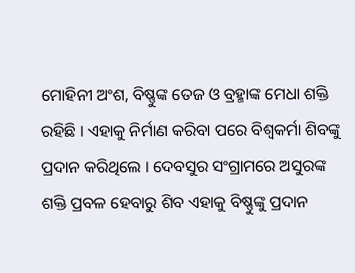ମୋହିନୀ ଅଂଶ, ବିଷ୍ଣୁଙ୍କ ତେଜ ଓ ବ୍ରହ୍ମାଙ୍କ ମେଧା ଶକ୍ତି ରହିଛି । ଏହାକୁ ନିର୍ମାଣ କରିବା ପରେ ବିଶ୍ୱକର୍ମା ଶିବଙ୍କୁ ପ୍ରଦାନ କରିଥିଲେ । ଦେବସୁର ସଂଗ୍ରାମରେ ଅସୁରଙ୍କ ଶକ୍ତି ପ୍ରବଳ ହେବାରୁ ଶିବ ଏହାକୁ ବିଷ୍ଣୁଙ୍କୁ ପ୍ରଦାନ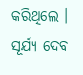କରିଥିଲେ । ସୂର୍ଯ୍ୟ ଦେବ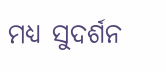ମଧ୍ୟ ସୁଦର୍ଶନ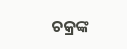ଚକ୍ରଙ୍କ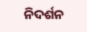ନିଦର୍ଶନ